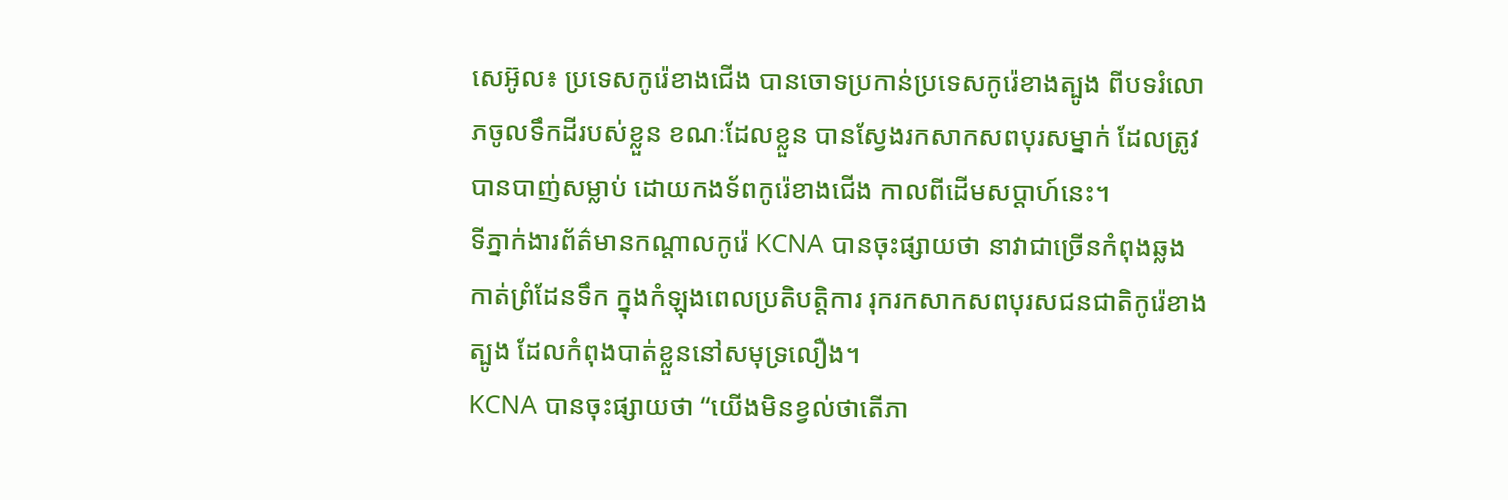សេអ៊ូល៖ ប្រទេសកូរ៉េខាងជើង បានចោទប្រកាន់ប្រទេសកូរ៉េខាងត្បូង ពីបទរំលោភចូលទឹកដីរបស់ខ្លួន ខណៈដែលខ្លួន បានស្វែងរកសាកសពបុរសម្នាក់ ដែលត្រូវបានបាញ់សម្លាប់ ដោយកងទ័ពកូរ៉េខាងជើង កាលពីដើមសប្តាហ៍នេះ។
ទីភ្នាក់ងារព័ត៌មានកណ្តាលកូរ៉េ KCNA បានចុះផ្សាយថា នាវាជាច្រើនកំពុងឆ្លងកាត់ព្រំដែនទឹក ក្នុងកំឡុងពេលប្រតិបត្តិការ រុករកសាកសពបុរសជនជាតិកូរ៉េខាងត្បូង ដែលកំពុងបាត់ខ្លួននៅសមុទ្រលឿង។
KCNA បានចុះផ្សាយថា “យើងមិនខ្វល់ថាតើភា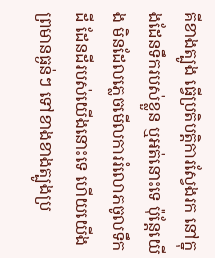គីខាងត្បូង ធ្វើប្រតិបត្តិការស្វែងរក នៅក្នុងដែនទឹករបស់ខ្លួន ឬអត់នោះទេ ប៉ុន្តែយើង មិនដែលភ្លេចមើលការរំលោភចូលទឹកដី ដែនដីរបស់យើងនោះទេ ហើយយើងព្រមានធ្ងន់ៗ ទៅខាងខាងត្បូងប្រ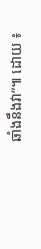ឆាំងនឹងវា”៕ ដោយ ៖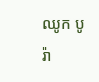ឈូក បូរ៉ា